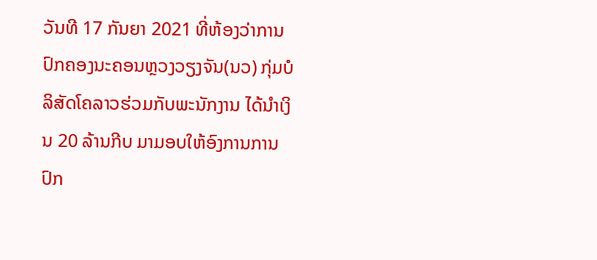ວັນທີ 17 ກັນຍາ 2021 ທີ່ຫ້ອງວ່າການປົກຄອງນະຄອນຫຼວງວຽງຈັນ(ນວ) ກຸ່ມບໍລິສັດໂຄລາວຮ່ວມກັບພະນັກງານ ໄດ້ນຳເງິນ 20 ລ້ານກີບ ມາມອບໃຫ້ອົງການການປົກ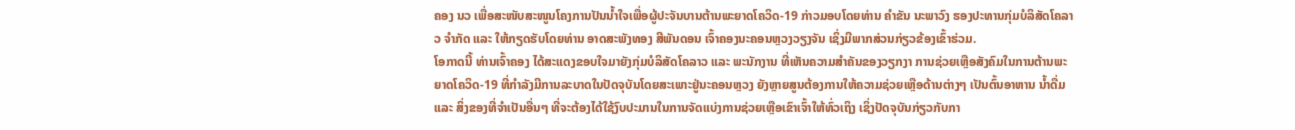ຄອງ ນວ ເພື່ອສະໜັບສະໜູນໂຄງການປັນນໍ້າໃຈເພື່ອຜູ້ປະຈັນບານຕ້ານພະຍາດໂຄວິດ-19 ກ່າວມອບໂດຍທ່ານ ຄຳຂັນ ນະພາວົງ ຮອງປະທານກຸ່ມບໍລິສັດໂຄລາວ ຈຳກັດ ແລະ ໃຫ້ກຽດຮັບໂດຍທ່ານ ອາດສະພັງທອງ ສີພັນດອນ ເຈົ້າຄອງນະຄອນຫຼວງວຽງຈັນ ເຊິ່ງມີພາກສ່ວນກ່ຽວຂ້ອງເຂົ້າຮ່ວມ.
ໂອກາດນີ້ ທ່ານເຈົ້າຄອງ ໄດ້ສະແດງຂອບໃຈມາຍັງກຸ່ມບໍລິສັດໂຄລາວ ແລະ ພະນັກງານ ທີ່ເຫັນຄວາມສຳຄັນຂອງວຽກງາ ການຊ່ວຍເຫຼືອສັງຄົມໃນການຕ້ານພະຍາດໂຄວິດ-19 ທີ່ກຳລັງມີການລະບາດໃນປັດຈຸບັນໂດຍສະເພາະຢູ່ນະຄອນຫຼວງ ຍັງຫຼາຍສູນຕ້ອງການໃຫ້ຄວາມຊ່ວຍເຫຼືອດ້ານຕ່າງໆ ເປັນຕົ້ນອາຫານ ນໍ້າດື່ມ ແລະ ສິ່ງຂອງທີ່ຈຳເປັນອື່ນໆ ທີ່ຈະຕ້ອງໄດ້ໃຊ້ງົບປະມານໃນການຈັດແບ່ງການຊ່ວຍເຫຼືອເຂົາເຈົ້າໃຫ້ທົ່ວເຖິງ ເຊິ່ງປັດຈຸບັນກ່ຽວກັບກາ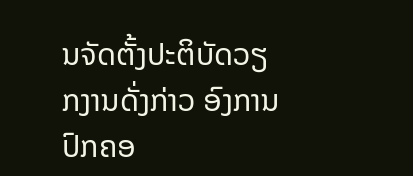ນຈັດຕັ້ງປະຕິບັດວຽກງານດັ່ງກ່າວ ອົງການປົກຄອ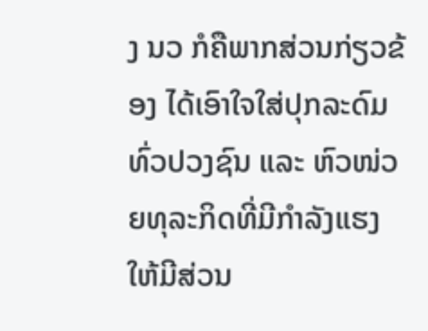ງ ນວ ກໍຄືພາກສ່ວນກ່ຽວຂ້ອງ ໄດ້ເອົາໃຈໃສ່ປຸກລະດົມທົ່ວປວງຊົນ ແລະ ຫົວໜ່ວຍທຸລະກິດທີ່ມີກຳລັງແຮງ ໃຫ້ມີສ່ວນ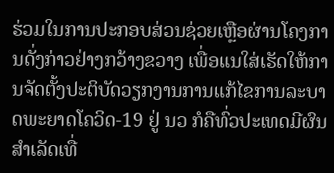ຮ່ວມໃນການປະກອບສ່ວນຊ່ວຍເຫຼືອຜ່ານໂຄງການດັ່ງກ່າວຢ່າງກວ້າງຂວາງ ເພື່ອແນໃສ່ເຮັດໃຫ້ການຈັດຕັ້ງປະຕິບັດວຽກງານການແກ້ໄຂການລະບາດພະຍາດໂຄວິດ-19 ຢູ່ ນວ ກໍຄືທົ່ວປະເທດມີຜົນສຳເລັດເທື່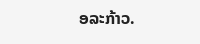ອລະກ້າວ.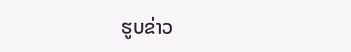ຮູບຂ່າວ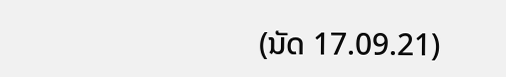(ນັດ 17.09.21)